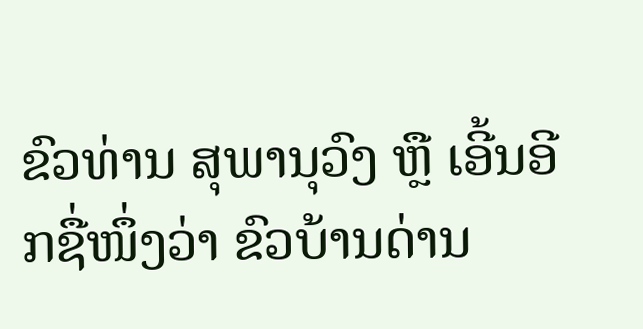ຂົວທ່ານ ສຸພານຸວົງ ຫຼື ເອີ້ນອີກຊື່ໜຶ່ງວ່າ ຂົວບ້ານດ່ານ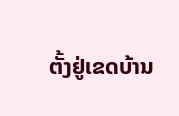ຕັ້ງຢູ່ເຂດບ້ານ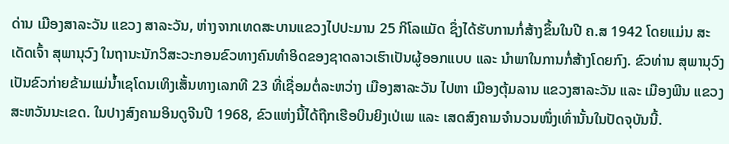ດ່ານ ເມືອງສາລະວັນ ແຂວງ ສາລະວັນ, ຫ່າງຈາກເທດສະບານແຂວງໄປປະມານ 25 ກິໂລແມັດ ຊຶ່ງໄດ້ຮັບການກໍ່ສ້າງຂຶ້ນໃນປີ ຄ.ສ 1942 ໂດຍແມ່ນ ສະເດັດເຈົ້າ ສຸພານຸວົງ ໃນຖານະນັກວິສະວະກອນຂົວທາງຄົນທຳອິດຂອງຊາດລາວເຮົາເປັນຜູ້ອອກແບບ ແລະ ນຳພາໃນການກໍ່ສ້າງໂດຍກົງ. ຂົວທ່ານ ສຸພານຸວົງ ເປັນຂົວກ່າຍຂ້າມແມ່ນ້ຳເຊໂດນເທິງເສັ້ນທາງເລກທີ 23 ທີ່ເຊື່ອມຕໍ່ລະຫວ່າງ ເມືອງສາລະວັນ ໄປຫາ ເມືອງຕຸ້ມລານ ແຂວງສາລະວັນ ແລະ ເມືອງພີນ ແຂວງສະຫວັນນະເຂດ. ໃນປາງສົງຄາມອິນດູຈີນປີ 1968, ຂົວແຫ່ງນີ້ໄດ້ຖືກເຮືອບິນຍິງເປ່ເພ ແລະ ເສດສົງຄາມຈຳນວນໜຶ່ງເທົ່ານັ້ນໃນປັດຈຸບັນນີ້.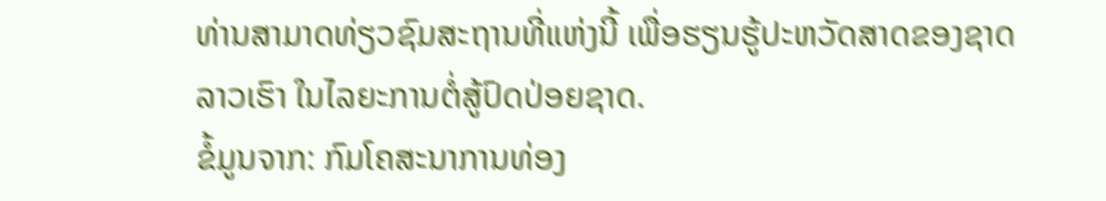ທ່ານສາມາດທ່ຽວຊົມສະຖານທີ່ແຫ່ງນີ້ ເພື່ອຮຽນຮູ້ປະຫວັດສາດຂອງຊາດລາວເຮົາ ໃນໄລຍະການຕໍ່ສູ້ປົດປ່ອຍຊາດ.
ຂໍ້ມູນຈາກ: ກົມໂຄສະນາການທ່ອງ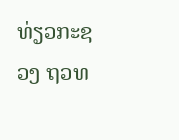ທ່ຽວກະຊວງ ຖວທ